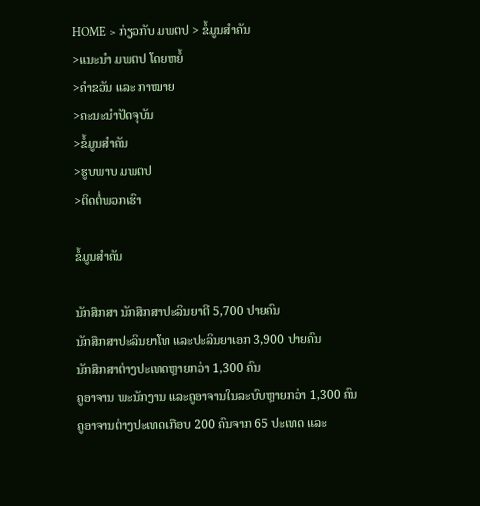HOME > ກ່ຽວກັບ ມພຕປ > ຂໍ້ມູນສໍາຄັນ
>ແນະນຳ ມພຕປ ໂດຍຫຍໍ້
>ຄໍາຂວັນ ແລະ ກາໝາຍ
>ຄະນະນໍາປັດຈຸບັນ
>ຂໍ້ມູນສໍາຄັນ
>ຮູບພາບ ມພຕປ
>ຕິດຕໍ່ພວກເຮົາ

ຂໍ້ມູນສໍາຄັນ

ນັກສຶກສາ ນັກສຶກສາປະລິນຍາຕີ 5,700 ປາຍຄົນ
ນັກສຶກສາປະລິນຍາໂທ ແລະປະລິນຍາເອກ 3,900 ປາຍຄົນ
ນັກສຶກສາຕ່າງປະເທດຫຼາຍກວ່າ 1,300 ຄົນ
ຄູອາຈານ ພະນັກງານ ແລະຄູອາຈານໃນລະບົບຫຼາຍກວ່າ 1,300 ຄົນ
ຄູອາຈານຕ່າງປະເທດເກືອບ 200 ຄົນຈາກ 65 ປະເທດ ແລະ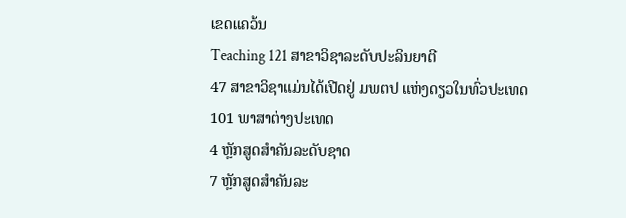ເຂດແຄວ້ນ
Teaching 121 ສາຂາວິຊາລະດັບປະລິນຍາຕີ
47 ສາຂາວິຊາແມ່ນໄດ້ເປີດຢູ່ ມພຕປ ແຫ່ງດຽວໃນທົ່ວປະເທດ
101 ພາສາຕ່າງປະເທດ
4 ຫຼັກສູດສຳຄັນລະດັບຊາດ
7 ຫຼັກສູດສຳຄັນລະ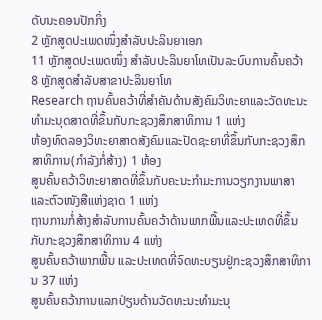ດັບນະຄອນປັກກິ່ງ
2 ຫຼັກສູດປະເພດໜຶ່ງສໍາລັບປະລິນຍາເອກ
11 ຫຼັກສູດປະເພດໜຶ່ງ ສໍາລັບປະລິນຍາໂທເປັນລະບົບການຄົ້ນຄວ້າ
8 ຫຼັກສູດສໍາລັບສາຂາປະລິນຍາໂທ
Research ຖານຄົ້ນຄວ້າທີ່ສຳຄັນດ້ານສັງຄົມວິທະຍາແລະວັດທະນະທຳມະນຸດສາດທີ່ຂຶ້ນກັບກະຊວງສຶກສາທິການ 1 ແຫ່ງ
ຫ້ອງທົດລອງວິທະຍາສາດສັງຄົມແລະປັດຊະຍາທີ່ຂຶ້ນກັບກະຊວງສຶກສາທິການ(ກໍາລັງກໍ່ສ້າງ) 1 ຫ້ອງ
ສູນຄົ້ນຄວ້າວິທະຍາສາດທີ່ຂຶ້ນກັບຄະນະກຳມະການວຽກງານພາສາ ແລະຕົວໜັງສືແຫ່ງຊາດ 1 ແຫ່ງ
ຖານການກໍ່ສ້າງສໍາລັບການຄົ້ນຄວ້າດ້ານພາກພື້ນແລະປະເທດທີ່ຂຶ້ນກັບກະຊວງສຶກສາທິການ 4 ແຫ່ງ
ສູນຄົ້ນຄວ້າພາກພື້ນ ແລະປະເທດທີ່ຈົດທະບຽນຢູ່ກະຊວງສຶກສາທິການ 37 ແຫ່ງ
ສູນຄົ້ນຄວ້າການແລກປ່ຽນດ້ານວັດທະນະທໍາມະນຸ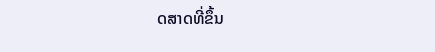ດສາດທີ່ຂຶ້ນ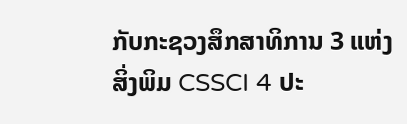ກັບກະຊວງສຶກສາທິການ 3 ແຫ່ງ
ສິ່ງພິມ CSSCI 4 ປະ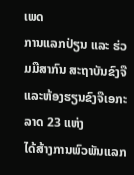ເພດ
ການແລກປ່ຽນ ແລະ ຮ່ວມມືສາກົນ ສະຖາບັນຂົງຈື ແລະຫ້ອງຮຽນຂົງຈືເອກະລາດ 23 ແຫ່ງ
ໄດ້ສ້າງການພົວພັນແລກ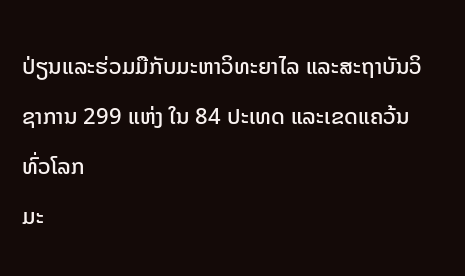ປ່ຽນແລະຮ່ວມມືກັບມະຫາວິທະຍາໄລ ແລະສະຖາບັນວິຊາການ 299 ແຫ່ງ ໃນ 84 ປະເທດ ແລະເຂດແຄວ້ນທົ່ວໂລກ
ມະ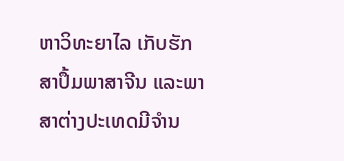ຫາວິທະຍາໄລ ເກັບຮັກສາປຶ້ມພາສາຈີນ ແລະພາສາຕ່າງປະເທດມີຈຳນ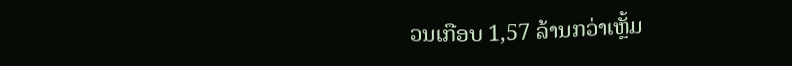ວນເກືອບ 1,57 ລ້ານກວ່າເຫຼັ້ມ